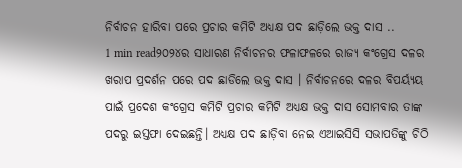ନିର୍ବାଚନ ହାରିବା ପରେ ପ୍ରଚାର କମିଟି ଅଧ୍ୟକ୍ଷ ପଦ ଛାଡ଼ିଲେ ଭକ୍ତ ଦାସ ..
1 min read୨୦୨୪ର ସାଧାରଣ ନିର୍ବାଚନର ଫଳାଫଳରେ ରାଜ୍ୟ କଂଗ୍ରେସ ଦଳର ଖରାପ ପ୍ରଦର୍ଶନ ପରେ ପଦ ଛାଡିଲେ ଭକ୍ତ ଦାସ । ନିର୍ବାଚନରେ ଦଳର ବିପର୍ୟ୍ୟୟ ପାଇଁ ପ୍ରଦେଶ କଂଗ୍ରେସ କମିଟି ପ୍ରଚାର କମିଟି ଅଧ୍ୟକ୍ଷ ଭକ୍ତ ଦାସ ସୋମବାର ତାଙ୍କ ପଦରୁ ଇସ୍ତଫା ଦେଇଛନ୍ତି। ଅଧ୍ୟକ୍ଷ ପଦ ଛାଡ଼ିବା ନେଇ ଏଆଇସିସି ସଭାପତିଙ୍କୁ ଚିଠି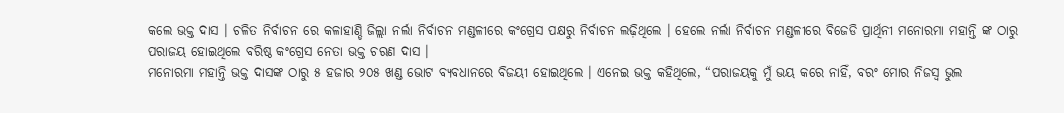କଲେ ଭକ୍ତ ଦାସ । ଚଳିତ ନିର୍ବାଚନ ରେ କଳାହାଣ୍ଡି ଜିଲ୍ଲା ନର୍ଲା ନିର୍ବାଚନ ମଣ୍ଡଳୀରେ କଂଗ୍ରେସ ପକ୍ଷରୁ ନିର୍ବାଚନ ଲଢ଼ିଥିଲେ । ହେଲେ ନର୍ଲା ନିର୍ବାଚନ ମଣ୍ଡଳୀରେ ବିଜେଡି ପ୍ରାର୍ଥିନୀ ମନୋରମା ମହାନ୍ତି ଙ୍କ ଠାରୁ ପରାଜୟ ହୋଇଥିଲେ ବରିଷ୍ଠ କଂଗ୍ରେସ ନେତା ଭକ୍ତ ଚରଣ ଦାସ ।
ମନୋରମା ମହାନ୍ତି ଭକ୍ତ ଦାସଙ୍କ ଠାରୁ ୫ ହଜାର ୨୦୫ ଖଣ୍ଡ ଭୋଟ ବ୍ୟବଧାନରେ ବିଜୟୀ ହୋଇଥିଲେ । ଏନେଇ ଭକ୍ତ କହିଥିଲେ, “ପରାଜୟକୁ ମୁଁ ଭୟ କରେ ନାହିଁ, ବରଂ ମୋର ନିଜସ୍ଵ ଭୁଲ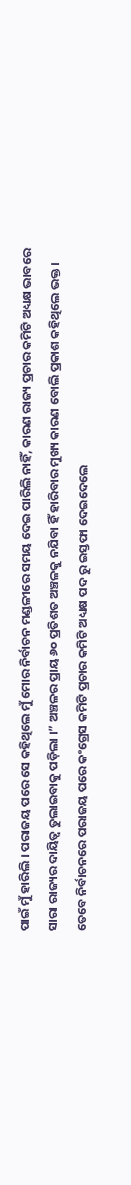ପାଇଁ ମୁଁ ହାରିଲି । ପରାଜୟ ପରେ ସେ କହିଥିଲେ ମୁଁ ମୋର ନିର୍ବାଚନ ମଣ୍ଡଳୀରେ ସମୟ ଦେଇ ପାରିଲି ନାହିଁ, କାରଣ ରାଜ୍ୟ ପ୍ରଚାର କମିଟି ଅଧ୍ୟକ୍ଷ ଭାବରେ ସାରା ରାଜ୍ୟର ଦାୟିତ୍ବ ତୁଲାଇବାକୁ ପଡ଼ିଲା ।” ଅଞ୍ଚଳର ପ୍ରାୟ ୬୦ ପ୍ରତିଶତ ଅଞ୍ଚଳକୁ ନଯିବା ହିଁ ହାରିବାର ମୁଖ୍ୟ କାରଣ ବୋଲି ପ୍ରକାଶ କହିଥିଲେ ଭକ୍ତ । ତେବେ ନିର୍ବାଚନରେ ପରାଜୟ ପରେ କଂଗ୍ରେସ କମିଟି ପ୍ରଚାର କମିଟି ଅଧ୍ୟକ୍ଷ ପଦ ରୁ ଇସ୍ତଫା ଦେଇଦେଲେ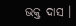ଭକ୍ତ ଦାସ ।